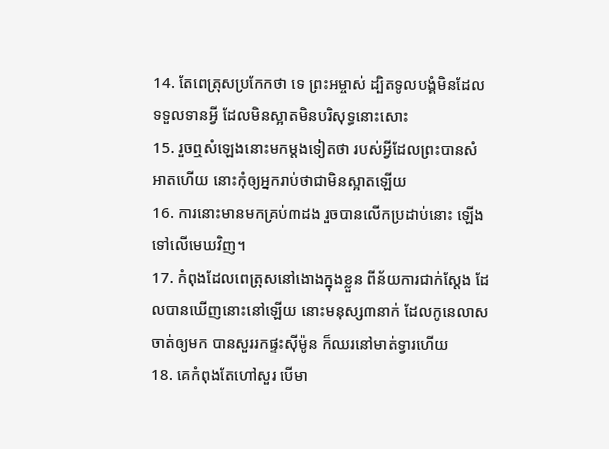14. តែពេត្រុសប្រកែកថា ទេ ព្រះអម្ចាស់ ដ្បិតទូលបង្គំមិនដែលទទួលទានអ្វី ដែលមិនស្អាតមិនបរិសុទ្ធនោះសោះ
15. រួចឮសំឡេងនោះមកម្តងទៀតថា របស់អ្វីដែលព្រះបានសំអាតហើយ នោះកុំឲ្យអ្នករាប់ថាជាមិនស្អាតឡើយ
16. ការនោះមានមកគ្រប់៣ដង រួចបានលើកប្រដាប់នោះ ឡើងទៅលើមេឃវិញ។
17. កំពុងដែលពេត្រុសនៅងោងក្នុងខ្លួន ពីន័យការជាក់ស្តែង ដែលបានឃើញនោះនៅឡើយ នោះមនុស្ស៣នាក់ ដែលកូនេលាសចាត់ឲ្យមក បានសួររកផ្ទះស៊ីម៉ូន ក៏ឈរនៅមាត់ទ្វារហើយ
18. គេកំពុងតែហៅសួរ បើមា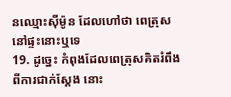នឈ្មោះស៊ីម៉ូន ដែលហៅថា ពេត្រុស នៅផ្ទះនោះឬទេ
19. ដូច្នេះ កំពុងដែលពេត្រុសគិតរំពឹងពីការជាក់ស្តែង នោះ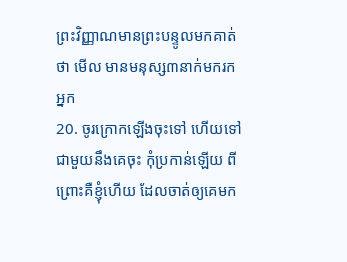ព្រះវិញ្ញាណមានព្រះបន្ទូលមកគាត់ថា មើល មានមនុស្ស៣នាក់មករកអ្នក
20. ចូរក្រោកឡើងចុះទៅ ហើយទៅជាមួយនឹងគេចុះ កុំប្រកាន់ឡើយ ពីព្រោះគឺខ្ញុំហើយ ដែលចាត់ឲ្យគេមក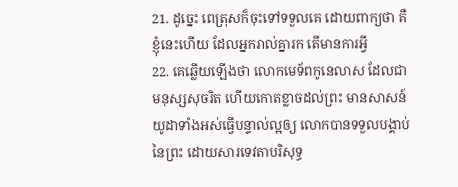21. ដូច្នេះ ពេត្រុសក៏ចុះទៅទទួលគេ ដោយពាក្យថា គឺខ្ញុំនេះហើយ ដែលអ្នករាល់គ្នារក តើមានការអ្វី
22. គេឆ្លើយឡើងថា លោកមេទ័ពកូនេលាស ដែលជាមនុស្សសុចរិត ហើយកោតខ្លាចដល់ព្រះ មានសាសន៍យូដាទាំងអស់ធ្វើបន្ទាល់ល្អឲ្យ លោកបានទទួលបង្គាប់នៃព្រះ ដោយសារទេវតាបរិសុទ្ធ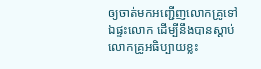ឲ្យចាត់មកអញ្ជើញលោកគ្រូទៅឯផ្ទះលោក ដើម្បីនឹងបានស្តាប់លោកគ្រូអធិប្បាយខ្លះ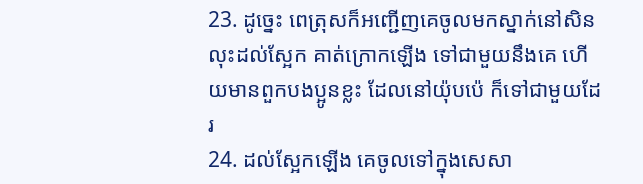23. ដូច្នេះ ពេត្រុសក៏អញ្ជើញគេចូលមកស្នាក់នៅសិន លុះដល់ស្អែក គាត់ក្រោកឡើង ទៅជាមួយនឹងគេ ហើយមានពួកបងប្អូនខ្លះ ដែលនៅយ៉ុបប៉េ ក៏ទៅជាមួយដែរ
24. ដល់ស្អែកឡើង គេចូលទៅក្នុងសេសា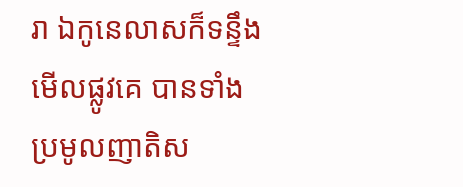រា ឯកូនេលាសក៏ទន្ទឹងមើលផ្លូវគេ បានទាំងប្រមូលញាតិស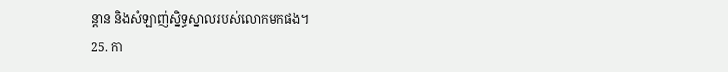ន្តាន និងសំឡាញ់ស្និទ្ធស្នាលរបស់លោកមកផង។
25. កា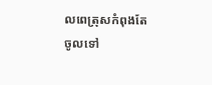លពេត្រុសកំពុងតែចូលទៅ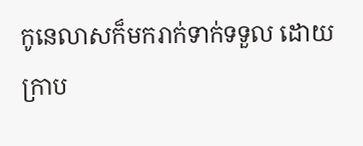កូនេលាសក៏មករាក់ទាក់ទទួល ដោយក្រាប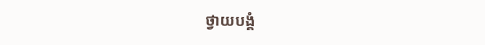ថ្វាយបង្គំ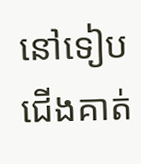នៅទៀបជើងគាត់